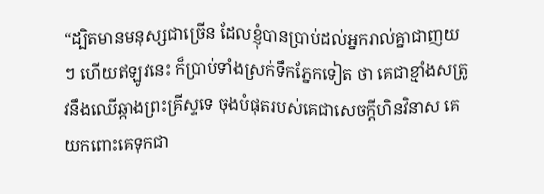“ដ្បិតមានមនុស្សជាច្រើន ដែលខ្ញុំបានប្រាប់ដល់អ្នករាល់គ្នាជាញយៗ ហើយឥឡូវនេះ ក៏ប្រាប់ទាំងស្រក់ទឹកភ្នែកទៀត ថា គេជាខ្មាំងសត្រូវនឹងឈើឆ្កាងព្រះគ្រីស្ទទេ ចុងបំផុតរបស់គេជាសេចក្តីហិនវិនាស គេយកពោះគេទុកជា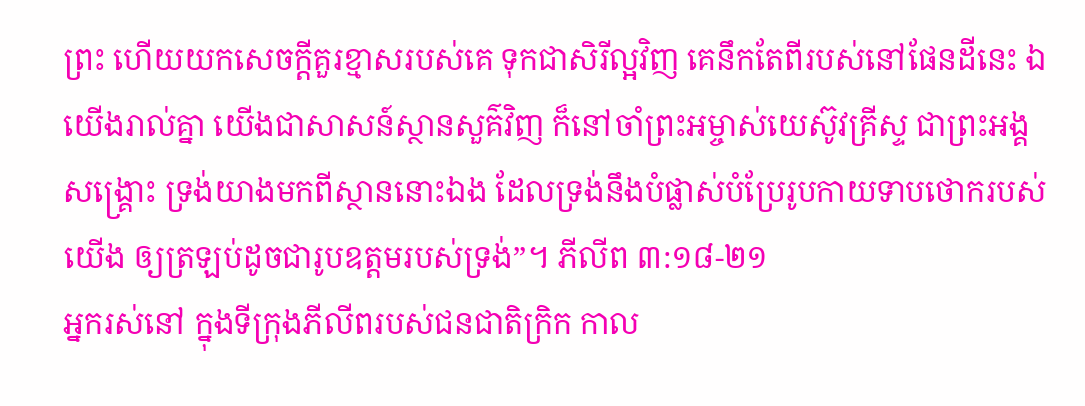ព្រះ ហើយយកសេចក្តីគួរខ្មាសរបស់គេ ទុកជាសិរីល្អវិញ គេនឹកតែពីរបស់នៅផែនដីនេះ ឯយើងរាល់គ្នា យើងជាសាសន៍ស្ថានសួគ៌វិញ ក៏នៅចាំព្រះអម្ចាស់យេស៊ូវគ្រីស្ទ ជាព្រះអង្គសង្គ្រោះ ទ្រង់យាងមកពីស្ថាននោះឯង ដែលទ្រង់នឹងបំផ្លាស់បំប្រែរូបកាយទាបថោករបស់យើង ឲ្យត្រឡប់ដូចជារូបឧត្តមរបស់ទ្រង់”។ ភីលីព ៣:១៨-២១
អ្នករស់នៅ ក្នុងទីក្រុងភីលីពរបស់ជនជាតិក្រិក កាល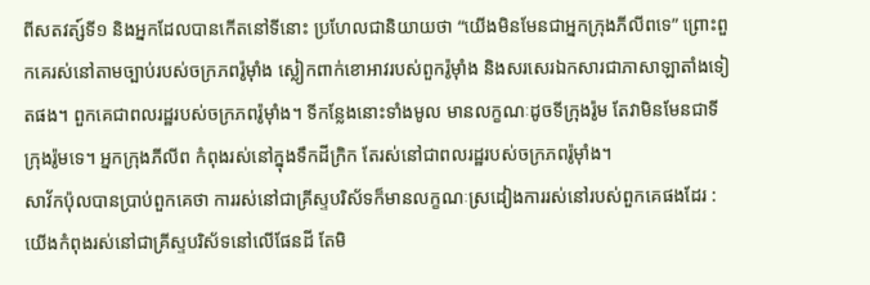ពីសតវត្ស៍ទី១ និងអ្នកដែលបានកើតនៅទីនោះ ប្រហែលជានិយាយថា “យើងមិនមែនជាអ្នកក្រុងភីលីពទេ” ព្រោះពួកគេរស់នៅតាមច្បាប់របស់ចក្រភពរ៉ូម៉ាំង ស្លៀកពាក់ខោអាវរបស់ពួករ៉ូម៉ាំង និងសរសេរឯកសារជាភាសាឡាតាំងទៀតផង។ ពួកគេជាពលរដ្ឋរបស់ចក្រភពរ៉ូម៉ាំង។ ទីកន្លែងនោះទាំងមូល មានលក្ខណៈដូចទីក្រុងរ៉ូម តែវាមិនមែនជាទីក្រុងរ៉ូមទេ។ អ្នកក្រុងភីលីព កំពុងរស់នៅក្នុងទឹកដីក្រិក តែរស់នៅជាពលរដ្ឋរបស់ចក្រភពរ៉ូម៉ាំង។
សាវ័កប៉ុលបានប្រាប់ពួកគេថា ការរស់នៅជាគ្រីស្ទបរិស័ទក៏មានលក្ខណៈស្រដៀងការរស់នៅរបស់ពួកគេផងដែរ : យើងកំពុងរស់នៅជាគ្រីស្ទបរិស័ទនៅលើផែនដី តែមិ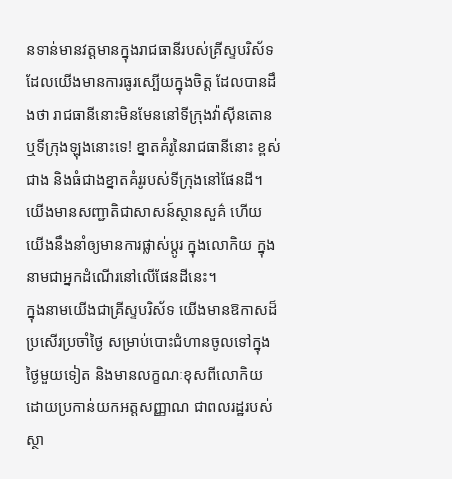នទាន់មានវត្តមានក្នុងរាជធានីរបស់គ្រីស្ទបរិស័ទ ដែលយើងមានការធូរស្បើយក្នុងចិត្ត ដែលបានដឹងថា រាជធានីនោះមិនមែននៅទីក្រុងវ៉ាស៊ីនតោន ឬទីក្រុងឡុងនោះទេ! ខ្នាតគំរូនៃរាជធានីនោះ ខ្ពស់ជាង និងធំជាងខ្នាតគំរូរបស់ទីក្រុងនៅផែនដី។ យើងមានសញ្ជាតិជាសាសន៍ស្ថានសួគ៌ ហើយយើងនឹងនាំឲ្យមានការផ្លាស់ប្តូរ ក្នុងលោកិយ ក្នុងនាមជាអ្នកដំណើរនៅលើផែនដីនេះ។
ក្នុងនាមយើងជាគ្រីស្ទបរិស័ទ យើងមានឱកាសដ៏ប្រសើរប្រចាំថ្ងៃ សម្រាប់បោះជំហានចូលទៅក្នុងថ្ងៃមួយទៀត និងមានលក្ខណៈខុសពីលោកិយ ដោយប្រកាន់យកអត្តសញ្ញាណ ជាពលរដ្ឋរបស់ស្ថា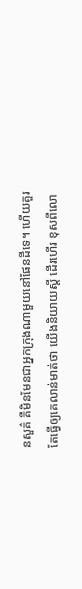នសួគ៌ គឺមិនមែនជាអ្នកក្រុងណាមួយនៅផែនដីទេ។ ហើយគួរតែធ្វើឲ្យគេលាន់មាត់ថា យើងនិយាយស្តី ដើរហើរ ខុសពីលោ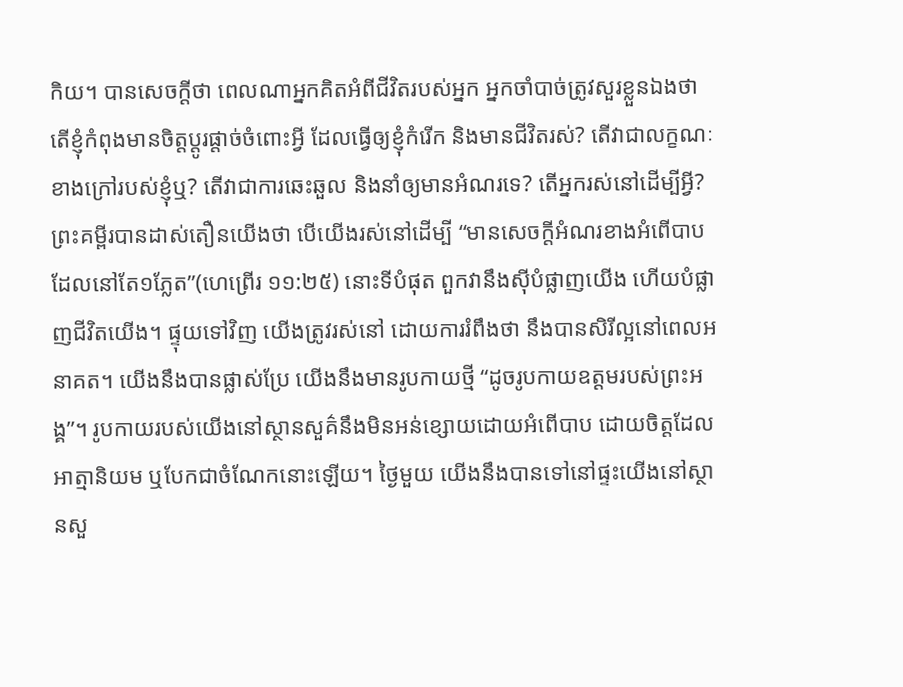កិយ។ បានសេចក្តីថា ពេលណាអ្នកគិតអំពីជីវិតរបស់អ្នក អ្នកចាំបាច់ត្រូវសួរខ្លួនឯងថា តើខ្ញុំកំពុងមានចិត្តប្តូរផ្តាច់ចំពោះអ្វី ដែលធ្វើឲ្យខ្ញុំកំរើក និងមានជីវិតរស់? តើវាជាលក្ខណៈខាងក្រៅរបស់ខ្ញុំឬ? តើវាជាការឆេះឆួល និងនាំឲ្យមានអំណរទេ? តើអ្នករស់នៅដើម្បីអ្វី?
ព្រះគម្ពីរបានដាស់តឿនយើងថា បើយើងរស់នៅដើម្បី “មានសេចក្តីអំណរខាងអំពើបាប ដែលនៅតែ១ភ្លែត”(ហេព្រើរ ១១:២៥) នោះទីបំផុត ពួកវានឹងស៊ីបំផ្លាញយើង ហើយបំផ្លាញជីវិតយើង។ ផ្ទុយទៅវិញ យើងត្រូវរស់នៅ ដោយការរំពឹងថា នឹងបានសិរីល្អនៅពេលអនាគត។ យើងនឹងបានផ្លាស់ប្រែ យើងនឹងមានរូបកាយថ្មី “ដូចរូបកាយឧត្តមរបស់ព្រះអង្គ”។ រូបកាយរបស់យើងនៅស្ថានសួគ៌នឹងមិនអន់ខ្សោយដោយអំពើបាប ដោយចិត្តដែលអាត្មានិយម ឬបែកជាចំណែកនោះឡើយ។ ថ្ងៃមួយ យើងនឹងបានទៅនៅផ្ទះយើងនៅស្ថានសួ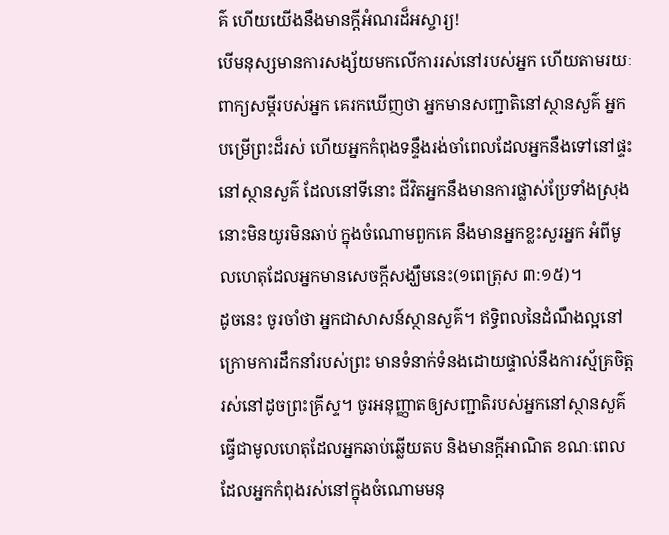គ៌ ហើយយើងនឹងមានក្តីអំណរដ៏អស្ចារ្យ!
បើមនុស្សមានការសង្ស័យមកលើការរស់នៅរបស់អ្នក ហើយតាមរយៈពាក្យសម្តីរបស់អ្នក គេរកឃើញថា អ្នកមានសញ្ជាតិនៅស្ថានសួគ៌ អ្នកបម្រើព្រះដ៏រស់ ហើយអ្នកកំពុងទន្ទឹងរង់ចាំពេលដែលអ្នកនឹងទៅនៅផ្ទះនៅស្ថានសួគ៌ ដែលនៅទីនោះ ជីវិតអ្នកនឹងមានការផ្លាស់ប្រែទាំងស្រុង នោះមិនយូរមិនឆាប់ ក្នុងចំណោមពួកគេ នឹងមានអ្នកខ្លះសួរអ្នក អំពីមូលហេតុដែលអ្នកមានសេចក្តីសង្ឃឹមនេះ(១ពេត្រុស ៣:១៥)។
ដូចនេះ ចូរចាំថា អ្នកជាសាសន៍ស្ថានសួគ៌។ ឥទ្ធិពលនៃដំណឹងល្អនៅក្រោមការដឹកនាំរបស់ព្រះ មានទំនាក់ទំនងដោយផ្ទាល់នឹងការស្ម័គ្រចិត្តរស់នៅដូចព្រះគ្រីស្ទ។ ចូរអនុញ្ញាតឲ្យសញ្ជាតិរបស់អ្នកនៅស្ថានសួគ៌ ធ្វើជាមូលហេតុដែលអ្នកឆាប់ឆ្លើយតប និងមានក្តីអាណិត ខណៈពេលដែលអ្នកកំពុងរស់នៅក្នុងចំណោមមនុ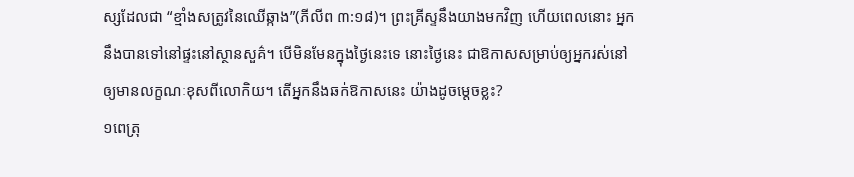ស្សដែលជា “ខ្មាំងសត្រូវនៃឈើឆ្កាង”(ភីលីព ៣:១៨)។ ព្រះគ្រីស្ទនឹងយាងមកវិញ ហើយពេលនោះ អ្នកនឹងបានទៅនៅផ្ទះនៅស្ថានសួគ៌។ បើមិនមែនក្នុងថ្ងៃនេះទេ នោះថ្ងៃនេះ ជាឱកាសសម្រាប់ឲ្យអ្នករស់នៅ ឲ្យមានលក្ខណៈខុសពីលោកិយ។ តើអ្នកនឹងឆក់ឱកាសនេះ យ៉ាងដូចម្តេចខ្លះ?
១ពេត្រុ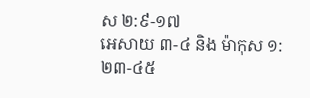ស ២:៩-១៧
អេសាយ ៣-៤ និង ម៉ាកុស ១:២៣-៤៥